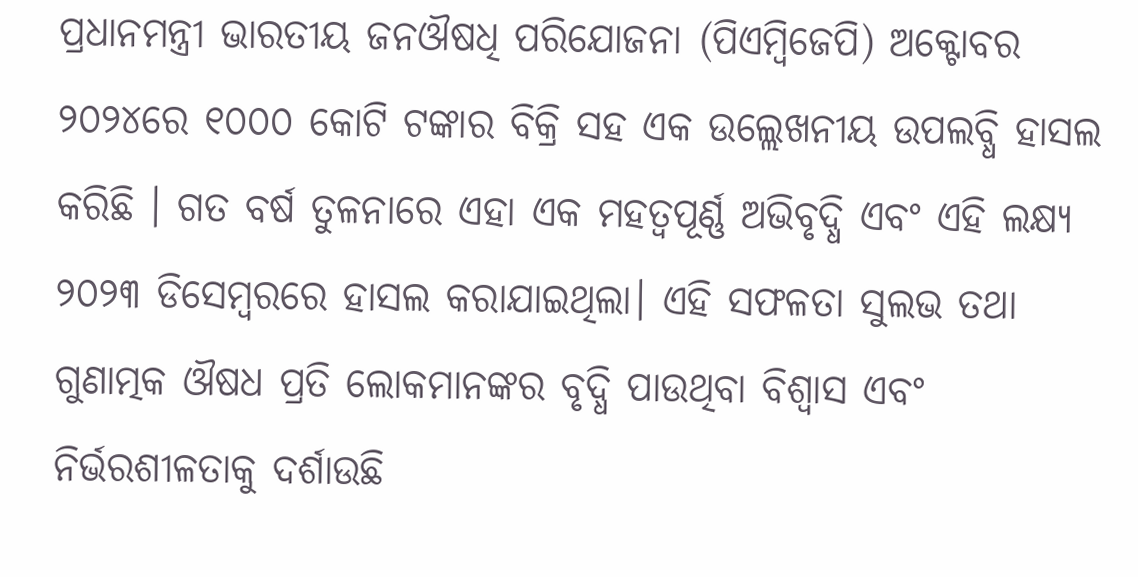ପ୍ରଧାନମନ୍ତ୍ରୀ ଭାରତୀୟ ଜନଔଷଧି ପରିଯୋଜନା (ପିଏମ୍ବିଜେପି) ଅକ୍ଟୋବର ୨୦୨୪ରେ ୧୦୦୦ କୋଟି ଟଙ୍କାର ବିକ୍ରି ସହ ଏକ ଉଲ୍ଲେଖନୀୟ ଉପଲବ୍ଧି ହାସଲ କରିଛି । ଗତ ବର୍ଷ ତୁଳନାରେ ଏହା ଏକ ମହତ୍ୱପୂର୍ଣ୍ଣ ଅଭିବୃଦ୍ଧି ଏବଂ ଏହି ଲକ୍ଷ୍ୟ ୨୦୨୩ ଡିସେମ୍ବରରେ ହାସଲ କରାଯାଇଥିଲା। ଏହି ସଫଳତା ସୁଲଭ ତଥା ଗୁଣାତ୍ମକ ଔଷଧ ପ୍ରତି ଲୋକମାନଙ୍କର ବୃଦ୍ଧି ପାଉଥିବା ବିଶ୍ୱାସ ଏବଂ ନିର୍ଭରଶୀଳତାକୁ ଦର୍ଶାଉଛି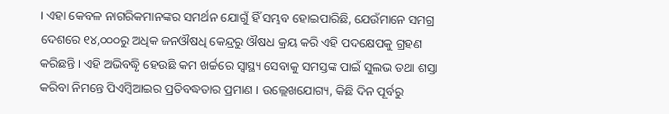। ଏହା କେବଳ ନାଗରିକମାନଙ୍କର ସମର୍ଥନ ଯୋଗୁଁ ହିଁ ସମ୍ଭବ ହୋଇପାରିଛି, ଯେଉଁମାନେ ସମଗ୍ର ଦେଶରେ ୧୪,୦୦୦ରୁ ଅଧିକ ଜନଔଷଧି କେନ୍ଦ୍ରରୁ ଔଷଧ କ୍ରୟ କରି ଏହି ପଦକ୍ଷେପକୁ ଗ୍ରହଣ କରିଛନ୍ତି । ଏହି ଅଭିବଦ୍ଧୃି ହେଉଛି କମ ଖର୍ଚ୍ଚରେ ସ୍ୱାସ୍ଥ୍ୟ ସେବାକୁ ସମସ୍ତଙ୍କ ପାଇଁ ସୁଲଭ ତଥା ଶସ୍ତା କରିବା ନିମନ୍ତେ ପିଏମ୍ବିଆଇର ପ୍ରତିବଦ୍ଧତାର ପ୍ରମାଣ । ଉଲ୍ଲେଖଯୋଗ୍ୟ, କିଛି ଦିନ ପୂର୍ବରୁ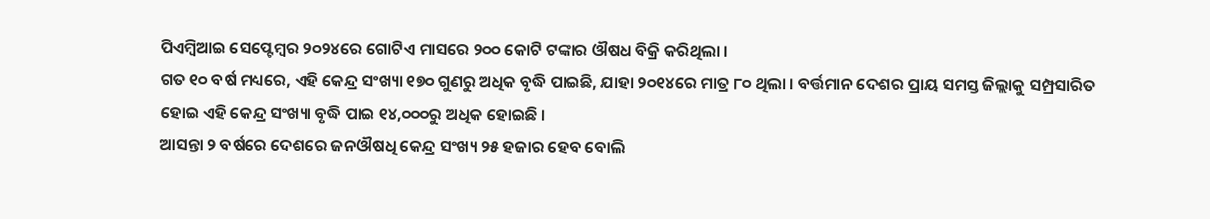ପିଏମ୍ବିଆଇ ସେପ୍ଟେମ୍ବର ୨୦୨୪ରେ ଗୋଟିଏ ମାସରେ ୨୦୦ କୋଟି ଟଙ୍କାର ଔଷଧ ବିକ୍ରି କରିଥିଲା ।
ଗତ ୧୦ ବର୍ଷ ମଧ୍ୟରେ, ଏହି କେନ୍ଦ୍ର ସଂଖ୍ୟା ୧୭୦ ଗୁଣରୁ ଅଧିକ ବୃଦ୍ଧି ପାଇଛି, ଯାହା ୨୦୧୪ରେ ମାତ୍ର ୮୦ ଥିଲା । ବର୍ତ୍ତମାନ ଦେଶର ପ୍ରାୟ ସମସ୍ତ ଜିଲ୍ଲାକୁ ସମ୍ପ୍ରସାରିତ ହୋଇ ଏହି କେନ୍ଦ୍ର ସଂଖ୍ୟା ବୃଦ୍ଧି ପାଇ ୧୪,୦୦୦ରୁ ଅଧିକ ହୋଇଛି ।
ଆସନ୍ତା ୨ ବର୍ଷରେ ଦେଶରେ ଜନଔଷଧି କେନ୍ଦ୍ର ସଂଖ୍ୟ ୨୫ ହଜାର ହେବ ବୋଲି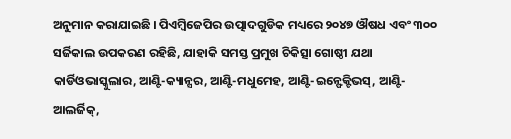ଅନୁମାନ କରାଯାଇଛି । ପିଏମ୍ବିଜେପିର ଉତ୍ପାଦଗୁଡିକ ମଧ୍ୟରେ ୨୦୪୭ ଔଷଧ ଏବଂ ୩୦୦ ସର୍ଜିକାଲ ଉପକରଣ ରହିଛି, ଯାହାକି ସମସ୍ତ ପ୍ରମୁଖ ଚିକିତ୍ସା ଗୋଷ୍ଠୀ ଯଥା କାର୍ଡିଓଭାସ୍କୁଲାର, ଆଣ୍ଟି-କ୍ୟାନ୍ସର, ଆଣ୍ଟି-ମଧୁମେହ, ଆଣ୍ଟି-ଇନ୍ଫେକ୍ଟିଭସ୍, ଆଣ୍ଟି-ଆଲର୍ଜିକ୍,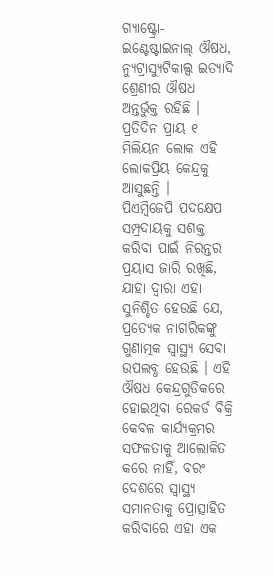ଗ୍ୟାଷ୍ଟ୍ରୋ-ଇଣ୍ଟେଷ୍ଟାଇନାଲ୍ ଔଷଧ, ନ୍ୟୁଟ୍ରାସ୍ୟୁଟିକାଲ୍ସ ଇତ୍ୟାଦି ଶ୍ରେଣୀର ଔଷଧ ଅନ୍ତର୍ଭୁକ୍ତ ରହିଛି । ପ୍ରତିଦିନ ପ୍ରାୟ ୧ ମିଲିୟନ ଲୋକ ଏହି ଲୋକପ୍ରିୟ କେନ୍ଦ୍ରକୁ ଆସୁଛନ୍ତି ।
ପିଏମ୍ବିଜେପି ପଦକ୍ଷେପ ସମ୍ପ୍ରଦାୟକୁ ସଶକ୍ତ କରିବା ପାଇଁ ନିରନ୍ତର ପ୍ରୟାସ ଜାରି ରଖିଛି, ଯାହା ଦ୍ୱାରା ଏହା ସୁନିଶ୍ଚିତ ହେଉଛି ଯେ, ପ୍ରତ୍ୟେକ ନାଗରିକଙ୍କୁ ଗୁଣାତ୍ମକ ସ୍ୱାସ୍ଥ୍ୟ ସେବା ଉପଲବ୍ଧ ହେଉଛି । ଏହି ଔଷଧ କେନ୍ଦ୍ରଗୁଡିକରେ ହୋଇଥିବା ରେକର୍ଡ ବିକ୍ରି କେବଳ କାର୍ଯ୍ୟକ୍ରମର ସଫଳତାକୁ ଆଲୋକିତ କରେ ନାହିଁ, ବରଂ ଦେଶରେ ସ୍ୱାସ୍ଥ୍ୟ ସମାନତାକୁ ପ୍ରୋତ୍ସାହିତ କରିବାରେ ଏହା ଏକ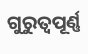ଗୁରୁତ୍ୱପୂର୍ଣ୍ଣ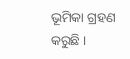ଭୂମିକା ଗ୍ରହଣ କରୁଛି ।